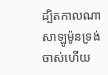ដ្បិតកាលណាសាឡូម៉ូនទ្រង់ចាស់ហើយ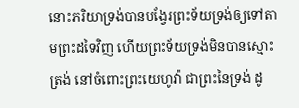នោះភរិយាទ្រង់បានបង្វែរព្រះទ័យទ្រង់ឲ្យទៅតាមព្រះដទៃវិញ ហើយព្រះទ័យទ្រង់មិនបានស្មោះត្រង់ នៅចំពោះព្រះយេហូវ៉ា ជាព្រះនៃទ្រង់ ដូ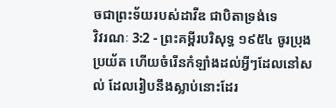ចជាព្រះទ័យរបស់ដាវីឌ ជាបិតាទ្រង់ទេ
វិវរណៈ 3:2 - ព្រះគម្ពីរបរិសុទ្ធ ១៩៥៤ ចូរប្រុងប្រយ័ត ហើយចំរើនកំឡាំងដល់អ្វីៗដែលនៅសល់ ដែលរៀបនឹងស្លាប់នោះដែរ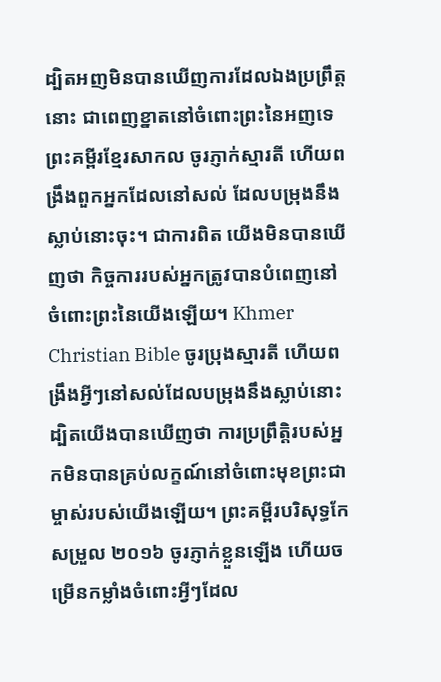ដ្បិតអញមិនបានឃើញការដែលឯងប្រព្រឹត្តនោះ ជាពេញខ្នាតនៅចំពោះព្រះនៃអញទេ ព្រះគម្ពីរខ្មែរសាកល ចូរភ្ញាក់ស្មារតី ហើយពង្រឹងពួកអ្នកដែលនៅសល់ ដែលបម្រុងនឹងស្លាប់នោះចុះ។ ជាការពិត យើងមិនបានឃើញថា កិច្ចការរបស់អ្នកត្រូវបានបំពេញនៅចំពោះព្រះនៃយើងឡើយ។ Khmer Christian Bible ចូរប្រុងស្មារតី ហើយពង្រឹងអ្វីៗនៅសល់ដែលបម្រុងនឹងស្លាប់នោះ ដ្បិតយើងបានឃើញថា ការប្រព្រឹត្ដិរបស់អ្នកមិនបានគ្រប់លក្ខណ៍នៅចំពោះមុខព្រះជាម្ចាស់របស់យើងឡើយ។ ព្រះគម្ពីរបរិសុទ្ធកែសម្រួល ២០១៦ ចូរភ្ញាក់ខ្លួនឡើង ហើយចម្រើនកម្លាំងចំពោះអ្វីៗដែល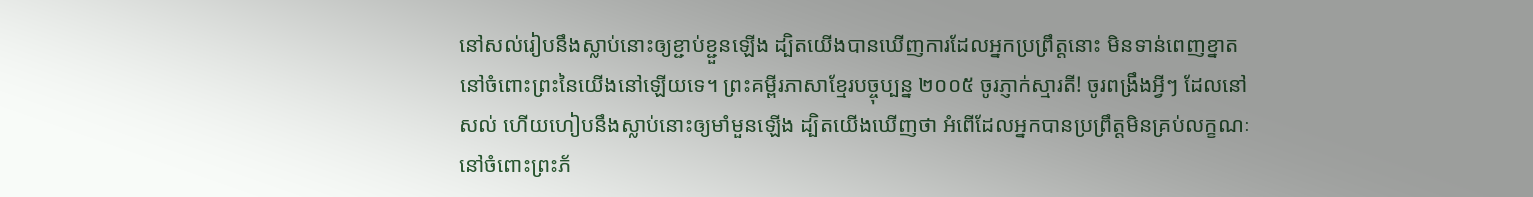នៅសល់រៀបនឹងស្លាប់នោះឲ្យខ្ជាប់ខ្ជួនឡើង ដ្បិតយើងបានឃើញការដែលអ្នកប្រព្រឹត្តនោះ មិនទាន់ពេញខ្នាតនៅចំពោះព្រះនៃយើងនៅឡើយទេ។ ព្រះគម្ពីរភាសាខ្មែរបច្ចុប្បន្ន ២០០៥ ចូរភ្ញាក់ស្មារតី! ចូរពង្រឹងអ្វីៗ ដែលនៅសល់ ហើយហៀបនឹងស្លាប់នោះឲ្យមាំមួនឡើង ដ្បិតយើងឃើញថា អំពើដែលអ្នកបានប្រព្រឹត្តមិនគ្រប់លក្ខណៈនៅចំពោះព្រះភ័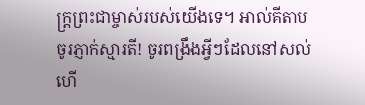ក្ត្រព្រះជាម្ចាស់របស់យើងទេ។ អាល់គីតាប ចូរភ្ញាក់ស្មារតី! ចូរពង្រឹងអ្វីៗដែលនៅសល់ ហើ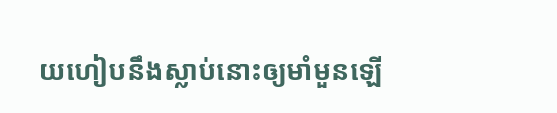យហៀបនឹងស្លាប់នោះឲ្យមាំមួនឡើ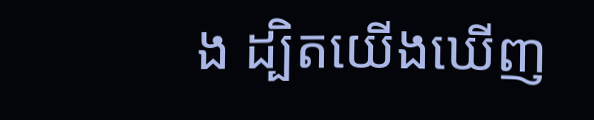ង ដ្បិតយើងឃើញ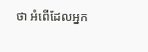ថា អំពើដែលអ្នក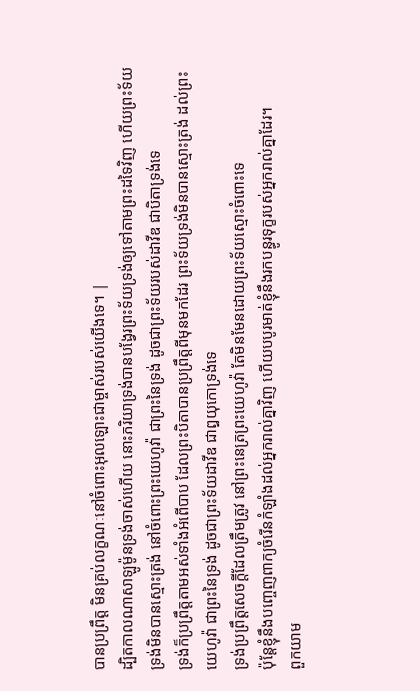បានប្រព្រឹត្ដ មិនគ្រប់លក្ខណៈនៅចំពោះអុលឡោះជាម្ចាស់របស់យើងទេ។ |
ដ្បិតកាលណាសាឡូម៉ូនទ្រង់ចាស់ហើយ នោះភរិយាទ្រង់បានបង្វែរព្រះទ័យទ្រង់ឲ្យទៅតាមព្រះដទៃវិញ ហើយព្រះទ័យទ្រង់មិនបានស្មោះត្រង់ នៅចំពោះព្រះយេហូវ៉ា ជាព្រះនៃទ្រង់ ដូចជាព្រះទ័យរបស់ដាវីឌ ជាបិតាទ្រង់ទេ
ទ្រង់ក៏ប្រព្រឹត្តតាមអស់ទាំងអំពើបាប ដែលព្រះបិតាបានប្រព្រឹត្តពីមុនមកដែរ ព្រះទ័យទ្រង់មិនបានស្មោះត្រង់ ដល់ព្រះយេហូវ៉ា ជាព្រះនៃទ្រង់ ដូចជាព្រះទ័យដាវីឌ ជាឰយុកោទ្រង់ទេ
ទ្រង់ប្រព្រឹត្តសេចក្ដីដែលត្រឹមត្រូវ នៅព្រះនេត្រព្រះយេហូវ៉ា តែមិនមែនដោយព្រះទ័យស្មោះចំពោះទេ
ប៉ុន្តែខ្ញុំនឹងបញ្ចេញពាក្យចំរើនកំឡាំងដល់អ្នករាល់គ្នាវិញ ហើយបបូរមាត់ខ្ញុំនឹងរកបន្ធូរទុក្ខរបស់អ្នករាល់គ្នាដែរ។
ពួកយាម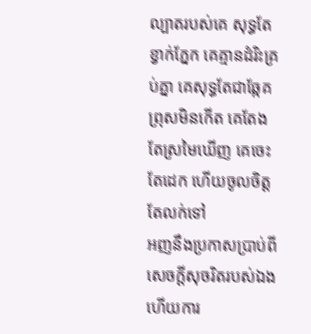ល្បាតរបស់គេ សុទ្ធតែខ្វាក់ភ្នែក គេគ្មានដំរិះគ្រប់គ្នា គេសុទ្ធតែជាឆ្កែគ ព្រុសមិនកើត គេតែងតែស្រមៃឃើញ គេចេះតែដេក ហើយចូលចិត្តតែលក់ទៅ
អញនឹងប្រកាសប្រាប់ពីសេចក្ដីសុចរិតរបស់ឯង ហើយការ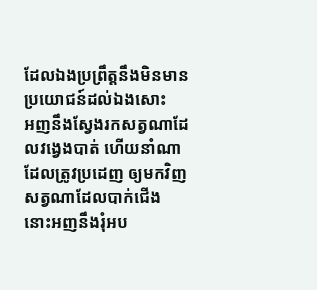ដែលឯងប្រព្រឹត្តនឹងមិនមានប្រយោជន៍ដល់ឯងសោះ
អញនឹងស្វែងរកសត្វណាដែលវង្វេងបាត់ ហើយនាំណាដែលត្រូវប្រដេញ ឲ្យមកវិញ សត្វណាដែលបាក់ជើង នោះអញនឹងរុំអប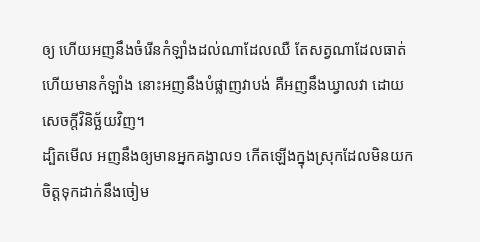ឲ្យ ហើយអញនឹងចំរើនកំឡាំងដល់ណាដែលឈឺ តែសត្វណាដែលធាត់ ហើយមានកំឡាំង នោះអញនឹងបំផ្លាញវាបង់ គឺអញនឹងឃ្វាលវា ដោយសេចក្ដីវិនិច្ឆ័យវិញ។
ដ្បិតមើល អញនឹងឲ្យមានអ្នកគង្វាល១ កើតឡើងក្នុងស្រុកដែលមិនយកចិត្តទុកដាក់នឹងចៀម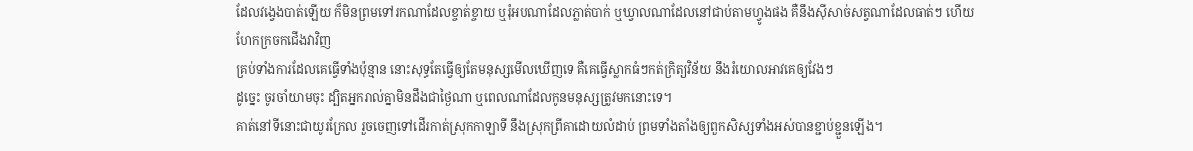ដែលវង្វេងបាត់ឡើយ ក៏មិនព្រមទៅរកណាដែលខ្ចាត់ខ្ចាយ ឬរុំអបណាដែលភ្លាត់បាក់ ឬឃ្វាលណាដែលនៅជាប់តាមហ្វូងផង គឺនឹងស៊ីសាច់សត្វណាដែលធាត់ៗ ហើយហែកក្រចកជើងវាវិញ
គ្រប់ទាំងការដែលគេធ្វើទាំងប៉ុន្មាន នោះសុទ្ធតែធ្វើឲ្យតែមនុស្សមើលឃើញទេ គឺគេធ្វើស្លាកធំៗកត់ក្រិត្យវិន័យ នឹងរំយោលអាវគេឲ្យវែងៗ
ដូច្នេះ ចូរចាំយាមចុះ ដ្បិតអ្នករាល់គ្នាមិនដឹងជាថ្ងៃណា ឬពេលណាដែលកូនមនុស្សត្រូវមកនោះទេ។
គាត់នៅទីនោះជាយូរក្រែល រួចចេញទៅដើរកាត់ស្រុកកាឡាទី នឹងស្រុកព្រីគាដោយលំដាប់ ព្រមទាំងតាំងឲ្យពួកសិស្សទាំងអស់បានខ្ជាប់ខ្ជួនឡើង។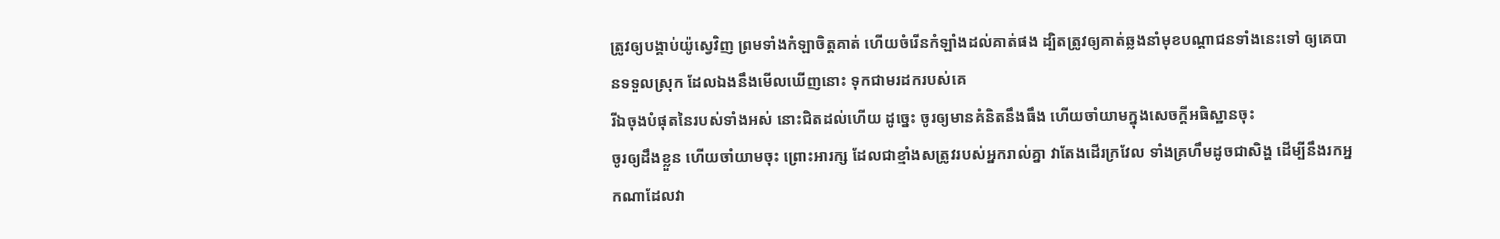ត្រូវឲ្យបង្គាប់យ៉ូស្វេវិញ ព្រមទាំងកំឡាចិត្តគាត់ ហើយចំរើនកំឡាំងដល់គាត់ផង ដ្បិតត្រូវឲ្យគាត់ឆ្លងនាំមុខបណ្តាជនទាំងនេះទៅ ឲ្យគេបានទទួលស្រុក ដែលឯងនឹងមើលឃើញនោះ ទុកជាមរដករបស់គេ
រីឯចុងបំផុតនៃរបស់ទាំងអស់ នោះជិតដល់ហើយ ដូច្នេះ ចូរឲ្យមានគំនិតនឹងធឹង ហើយចាំយាមក្នុងសេចក្ដីអធិស្ឋានចុះ
ចូរឲ្យដឹងខ្លួន ហើយចាំយាមចុះ ព្រោះអារក្ស ដែលជាខ្មាំងសត្រូវរបស់អ្នករាល់គ្នា វាតែងដើរក្រវែល ទាំងគ្រហឹមដូចជាសិង្ហ ដើម្បីនឹងរកអ្នកណាដែលវា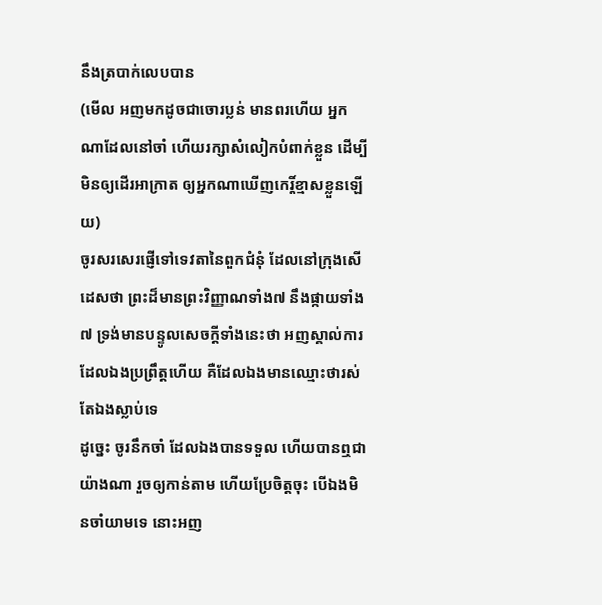នឹងត្របាក់លេបបាន
(មើល អញមកដូចជាចោរប្លន់ មានពរហើយ អ្នកណាដែលនៅចាំ ហើយរក្សាសំលៀកបំពាក់ខ្លួន ដើម្បីមិនឲ្យដើរអាក្រាត ឲ្យអ្នកណាឃើញកេរ្តិ៍ខ្មាសខ្លួនឡើយ)
ចូរសរសេរផ្ញើទៅទេវតានៃពួកជំនុំ ដែលនៅក្រុងសើដេសថា ព្រះដ៏មានព្រះវិញ្ញាណទាំង៧ នឹងផ្កាយទាំង៧ ទ្រង់មានបន្ទូលសេចក្ដីទាំងនេះថា អញស្គាល់ការដែលឯងប្រព្រឹត្តហើយ គឺដែលឯងមានឈ្មោះថារស់ តែឯងស្លាប់ទេ
ដូច្នេះ ចូរនឹកចាំ ដែលឯងបានទទួល ហើយបានឮជាយ៉ាងណា រួចឲ្យកាន់តាម ហើយប្រែចិត្តចុះ បើឯងមិនចាំយាមទេ នោះអញ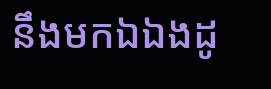នឹងមកឯឯងដូ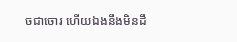ចជាចោរ ហើយឯងនឹងមិនដឹ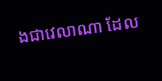ងជាវេលាណា ដែល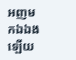អញមកឯឯងឡើយ